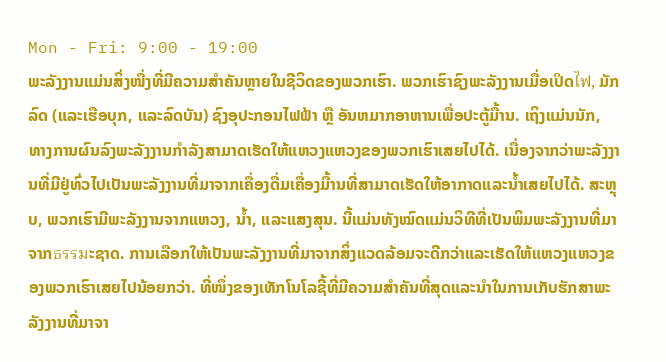Mon - Fri: 9:00 - 19:00
ພະລັງງານແມ່ນສິ່ງໜື່ງທີ່ມີຄວາມສຳຄັນຫຼາຍໃນຊີວິດຂອງພວກເຮົາ. ພວກເຮົາຊົງພະລັງງານເມື່ອເປິດไฟ, ມັກລົດ (ແລະເຮືອບຸກ, ແລະລົດບັນ) ຊົງອຸປະກອນໄຟຟ້າ ຫຼື ອັນຫມາກອາຫານເພື່ອປະຕູ້ມື້ານ. ເຖິງແມ່ນນັກ, ທາງການຜົນລົງພະລັງງານກໍາລັງສາມາດເຮັດໃຫ້ແຫວງແຫວງຂອງພວກເຮົາເສຍໄປໄດ້. ເນື່ອງຈາກວ່າພະລັງງານທີ່ມີຢູ່ທົ່ວໄປເປັນພະລັງງານທີ່ມາຈາກເຄື່ອງດື່ມເຄື່ອງມື້ານທີ່ສາມາດເຮັດໃຫ້ອາກາດແລະນ້ຳເສຍໄປໄດ້. ສະຫຼຸບ, ພວກເຮົາມີພະລັງງານຈາກແຫວງ, ນ້ຳ, ແລະແສງສຸນ. ນີ້ແມ່ນທັງໝົດແມ່ນວິທີທີ່ເປັນພິມພະລັງງານທີ່ມາຈາກธรรมະຊາດ. ການເລືອກໃຫ້ເປັນພະລັງງານທີ່ມາຈາກສິ່ງແວດລ້ອມຈະດີກວ່າແລະເຮັດໃຫ້ແຫວງແຫວງຂອງພວກເຮົາເສຍໄປນ້ອຍກວ່າ. ທີ່ໜຶ່ງຂອງເທັກໂນໂລຊີ້ທີ່ມີຄວາມສຳຄັນທີ່ສຸດແລະນຳໃນການເກັບຮັກສາພະລັງງານທີ່ມາຈາ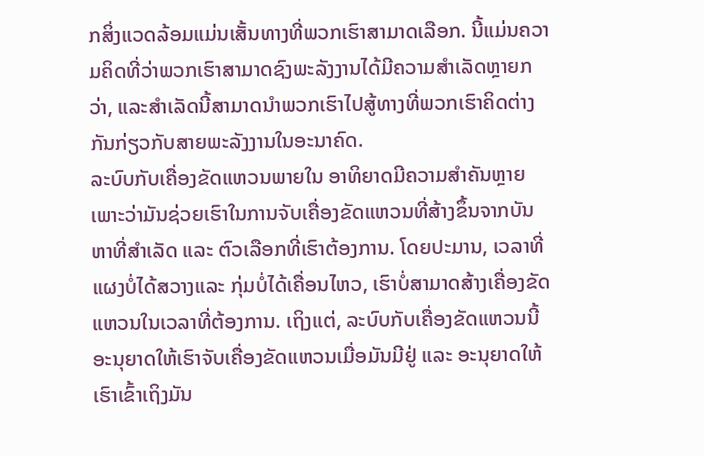ກສິ່ງແວດລ້ອມແມ່ນເສັ້ນທາງທີ່ພວກເຮົາສາມາດເລືອກ. ນີ້ແມ່ນຄວາມຄິດທີ່ວ່າພວກເຮົາສາມາດຊົງພະລັງງານໄດ້ມີຄວາມສຳເລັດຫຼາຍກວ່າ, ແລະສຳເລັດນີ້ສາມາດນຳພວກເຮົາໄປສູ້ທາງທີ່ພວກເຮົາຄິດຕ່າງກັນກ່ຽວກັບສາຍພະລັງງານໃນອະນາຄົດ.
ລະບົບກັບເຄື່ອງຂັດແຫວນພາຍໃນ ອາທິຍາດມີຄວາມສຳຄັນຫຼາຍ ເພາະວ່າມັນຊ່ວຍເຮົາໃນການຈັບເຄື່ອງຂັດແຫວນທີ່ສ້າງຂຶ້ນຈາກບັນຫາທີ່ສຳເລັດ ແລະ ຕົວເລືອກທີ່ເຮົາຕ້ອງການ. ໂດຍປະມານ, ເວລາທີ່ແຜງບໍ່ໄດ້ສວາງແລະ ກຸ່ມບໍ່ໄດ້ເຄື່ອນໄຫວ, ເຮົາບໍ່ສາມາດສ້າງເຄື່ອງຂັດແຫວນໃນເວລາທີ່ຕ້ອງການ. ເຖິງແຕ່, ລະບົບກັບເຄື່ອງຂັດແຫວນນີ້ ອະນຸຍາດໃຫ້ເຮົາຈັບເຄື່ອງຂັດແຫວນເມື່ອມັນມີຢູ່ ແລະ ອະນຸຍາດໃຫ້ເຮົາເຂົ້າເຖິງມັນ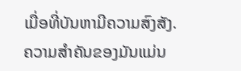ເມື່ອທີ່ບັນຫາມີຄວາມສົງສັງ. ຄວາມສຳຄັນຂອງມັນແມ່ນ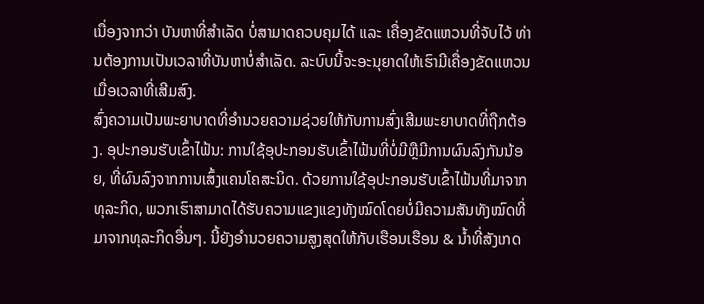ເນື່ອງຈາກວ່າ ບັນຫາທີ່ສຳເລັດ ບໍ່ສາມາດຄວບຄຸມໄດ້ ແລະ ເຄື່ອງຂັດແຫວນທີ່ຈັບໄວ້ ທ່ານຕ້ອງການເປັນເວລາທີ່ບັນຫາບໍ່ສຳເລັດ. ລະບົບນີ້ຈະອະນຸຍາດໃຫ້ເຮົາມີເຄື່ອງຂັດແຫວນເມື່ອເວລາທີ່ເສີມສົງ.
ສົ່ງຄວາມເປັນພະຍາບາດທີ່ອຳນວຍຄວາມຊ່ວຍໃຫ້ກັບການສົ່ງເສີມພະຍາບາດທີ່ຖືກຕ້ອງ. ອຸປະກອນຮັບເຂົ້າໄຟ້ນ: ການໃຊ້ອຸປະກອນຮັບເຂົ້າໄຟ້ນທີ່ບໍ່ມີຫຼືມີການຜົນລົງກັນນ້ອຍ, ທີ່ຜົນລົງຈາກການເສົ້ງແຄນໂຄສະນິດ. ດ້ວຍການໃຊ້ອຸປະກອນຮັບເຂົ້າໄຟ້ນທີ່ມາຈາກທຸລະກິດ, ພວກເຮົາສາມາດໄດ້ຮັບຄວາມແຂງແຂງທັງໝົດໂດຍບໍ່ມີຄວາມສັນທັງໝົດທີ່ມາຈາກທຸລະກິດອື່ນໆ. ນີ້ຍັງອຳນວຍຄວາມສູງສຸດໃຫ້ກັບເຮືອນເຮືອນ & ນ້ຳທີ່ສັງເກດ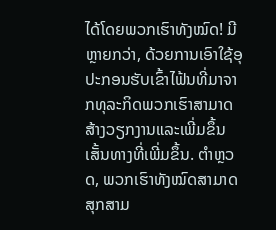ໄດ້ໂດຍພວກເຮົາທັງໝົດ! ມີຫຼາຍກວ່າ, ດ້ວຍການເອົາໃຊ້ອຸປະກອນຮັບເຂົ້າໄຟ້ນທີ່ມາຈາກທຸລະກິດພວກເຮົາສາມາດສ້າງວຽກງານແລະເພີ່ມຂຶ້ນເສັ້ນທາງທີ່ເພີ່ມຂຶ້ນ. ຕຳຫຼວດ, ພວກເຮົາທັງໝົດສາມາດສຸກສາມ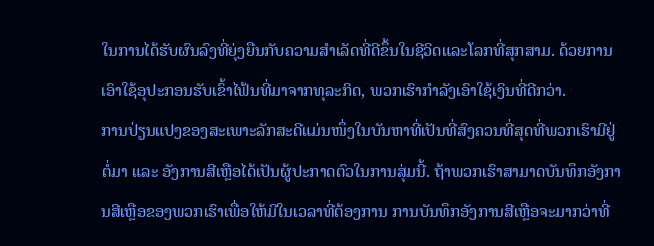ໃນການໄດ້ຮັບຜົນລົງທີ່ຍຸ່ງຍືນກັບຄວາມສຳເລັດທີ່ດີຂຶ້ນໃນຊີວິດແລະໂລກທີ່ສຸກສາມ. ດ້ວຍການເອົາໃຊ້ອຸປະກອນຮັບເຂົ້າໄຟ້ນທີ່ມາຈາກທຸລະກິດ, ພວກເຮົາກຳລັງເອົາໃຊ້ເງິນທີ່ດີກວ່າ.
ການປ່ຽນແປງຂອງສະເພາະລັກສະດີແມ່ນໜຶ່ງໃນບັນຫາທີ່ເປັນທີ່ສົງຄວນທີ່ສຸດທີ່ພວກເຮົາມີຢູ່ຕໍ່ມາ ແລະ ອັງການສີເຫຼືອໄດ້ເປັນຜູ້ປະກາດຕົວໃນການສຸ່ມນີ້. ຖ້າພວກເຮົາສາມາດບັນທຶກອັງການສີເຫຼືອຂອງພວກເຮົາເພື່ອໃຫ້ມີໃນເວລາທີ່ຕ້ອງການ ການບັນທຶກອັງການສີເຫຼືອຈະມາກວ່າທີ່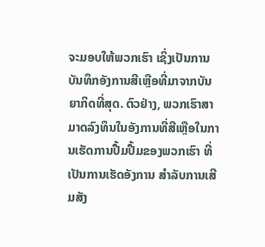ຈະມອບໃຫ້ພວກເຮົາ ເຊິ່ງເປັນການບັນທຶກອັງການສີເຫຼືອທີ່ມາຈາກບັນຍາກິດທີ່ສຸດ. ຕົວຢ່າງ, ພວກເຮົາສາມາດລົງທຶນໃນອັງການທີ່ສີເຫຼືອໃນການເຮັດການປື້ມປື້ມຂອງພວກເຮົາ ທີ່ເປັນການເຮັດອັງການ ສຳລັບການເສີມສັງ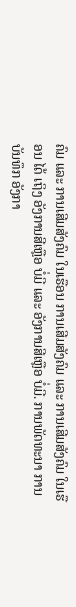ຄົມ ແລະ ການເສີມສັງຄົມ ໃນເຮືອນ ການເສີມສັງຄົມ ແລະ ການເສີມສັງຄົມ ໃນເຮືອນ ໄດ້ ເຖິງ ອັງການສີເຫຼືອ ບໍ່ມີ ແລະ ອັງການສີເຫຼືອ ບໍ່ມີ. ການພັດທະນາ ການບັນທຶກ ອັງກາ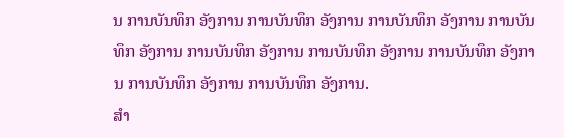ນ ການບັນທຶກ ອັງການ ການບັນທຶກ ອັງການ ການບັນທຶກ ອັງການ ການບັນທຶກ ອັງການ ການບັນທຶກ ອັງການ ການບັນທຶກ ອັງການ ການບັນທຶກ ອັງການ ການບັນທຶກ ອັງການ ການບັນທຶກ ອັງການ.
ສໍາ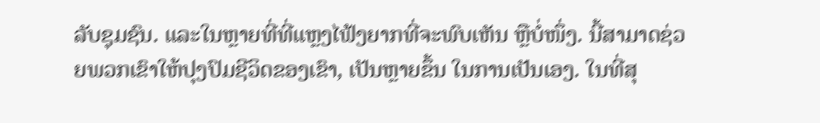ລັບຊຸມຊົນ. ແລະໃນຫຼາຍທີ່ທີ່ແຫຼງໄຟ້ງຍາກທີ່ຈະພົບເຫັນ ຫຼືບໍ່ໜຶ່ງ. ນີ້ສາມາດຊ່ວຍພວກເຂົາໃຫ້ປຸງປົມຊີວິດຂອງເຂົາ, ເປັນຫຼາຍຂຶ້ນ ໃນການເປັນເອງ. ໃນທີ່ສຸ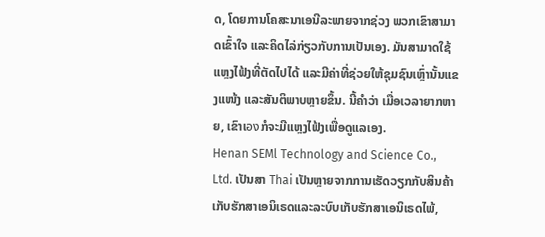ດ, ໂດຍການໂຄສະນາເອນີລະພາຍຈາກຊ່ວງ ພວກເຂົາສາມາດເຂົ້າໃຈ ແລະຄິດໄລ່ກ່ຽວກັບການເປັນເອງ. ມັນສາມາດໃຊ້ແຫຼງໄຟ້ງທີ່ຕັດໄປໄດ້ ແລະມີຄ່າທີ່ຊ່ວຍໃຫ້ຊຸມຊົນເຫຼົ່ານັ້ນແຂງແໜ້ງ ແລະສັນຕິພາບຫຼາຍຂຶ້ນ. ນີ້ຄໍາວ່າ ເມື່ອເວລາຍາກຫາຍ, ເຂົາເองກໍຈະມີແຫຼງໄຟ້ງເພື່ອດູແລເອງ.
Henan SEMl Technology and Science Co., Ltd. ເປັນສາ Thai ເປັນຫຼາຍຈາກການເຮັດວຽກກັບສິນຄ້າເກັບຮັກສາເອນິເຣດແລະລະບົບເກັບຮັກສາເອນິເຣດໄພ້,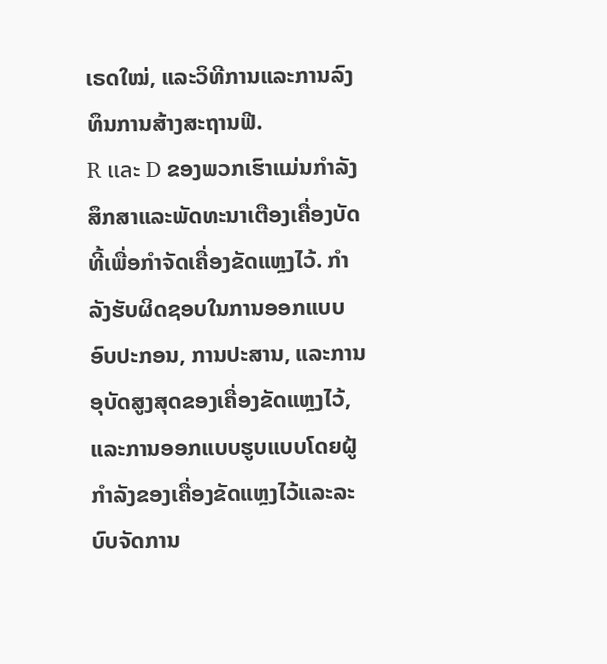ເຣດໃໝ່, ແລະວິທີການແລະການລົງທຶນການສ້າງສະຖານຟີ.
R และ D ຂອງພວກເຮົາແມ່ນກຳລັງສຶກສາແລະພັດທະນາເຕືອງເຄື່ອງບັດທີ້ເພື່ອກຳຈັດເຄື່ອງຂັດແຫຼງໄວ້. ກຳລັງຮັບຜິດຊອບໃນການອອກແບບອົບປະກອນ, ການປະສານ, ແລະການອຸບັດສູງສຸດຂອງເຄື່ອງຂັດແຫຼງໄວ້, ແລະການອອກແບບຮູບແບບໂດຍຝູ້ກຳລັງຂອງເຄື່ອງຂັດແຫຼງໄວ້ແລະລະບົບຈັດການ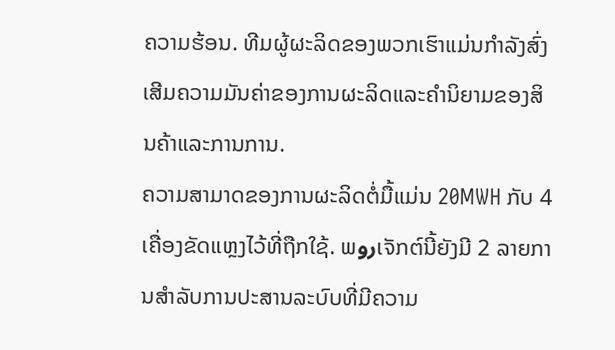ຄວາມຮ້ອນ. ທີມຜູ້ຜະລິດຂອງພວກເຮົາແມ່ນກຳລັງສົ່ງເສີມຄວາມມັນຄ່າຂອງການຜະລິດແລະຄຳນິຍາມຂອງສິນຄ້າແລະການການ.
ຄວາມສາມາດຂອງການຜະລິດຕໍ່ມື້ແມ່ນ 20MWH ກັບ 4 ເຄື່ອງຂັດແຫຼງໄວ້ທີ່ຖືກໃຊ້. ພروເຈັກຕ໌ນີ້ຍັງມີ 2 ລາຍການສຳລັບການປະສານລະບົບທີ່ມີຄວາມ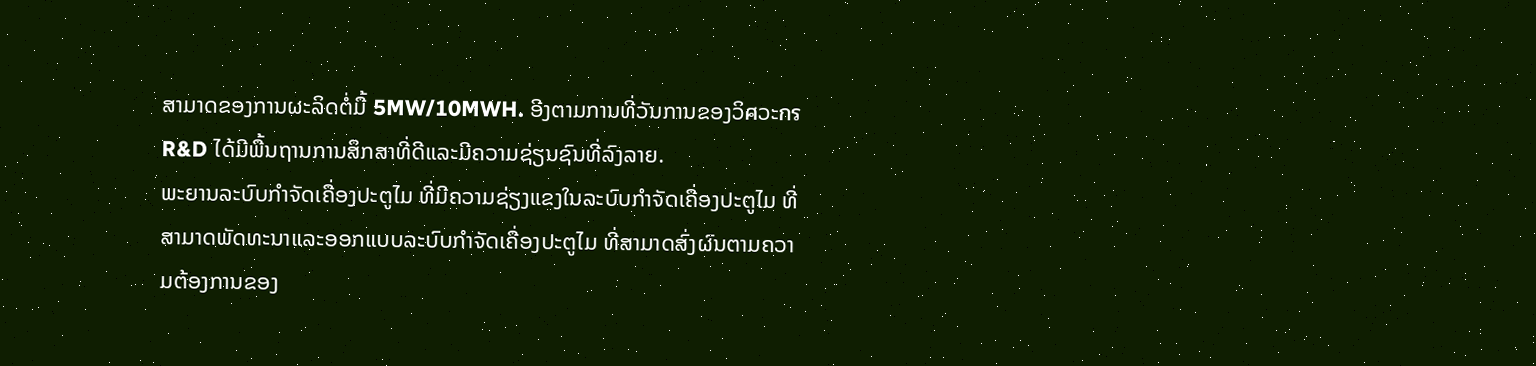ສາມາດຂອງການຜະລິດຕໍ່ມື້ 5MW/10MWH. ອີງຕາມການທີ່ວັນການຂອງວິศວະกร R&D ໄດ້ມີພື້ນຖານການສຶກສາທີ່ດີແລະມີຄວາມຊ່ຽນຊົນທີ່ລົງລາຍ.
ພະຍານລະບົບກຳຈັດເຄື່ອງປະຕູໄມ ທີ່ມີຄວາມຊ່ຽງແຂງໃນລະບົບກຳຈັດເຄື່ອງປະຕູໄມ ທີ່ສາມາດພັດທະນາແລະອອກແບບລະບົບກຳຈັດເຄື່ອງປະຕູໄມ ທີ່ສາມາດສົ່ງຜົນຕາມຄວາມຕ້ອງການຂອງ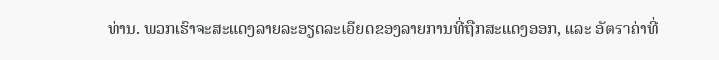ທ່ານ. ພວກເຮົາຈະສະແດງລາຍລະອຽດລະเอียດຂອງລາຍການທີ່ຖືກສະແດງອອກ, ແລະ ອັตราຄ່າທີ່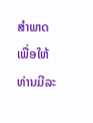ສຳພາດ ເພື່ອໃຫ້ທ່ານມີລະ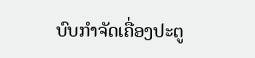ບົບກຳຈັດເຄື່ອງປະຕູ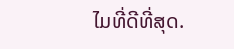ໄມທີ່ດີທີ່ສຸດ.